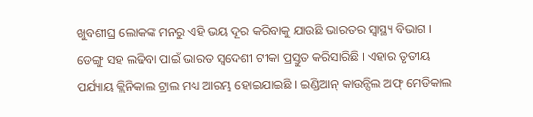ଖୁବଶୀଘ୍ର ଲୋକଙ୍କ ମନରୁ ଏହି ଭୟ ଦୂର କରିବାକୁ ଯାଉଛି ଭାରତର ସ୍ୱାସ୍ଥ୍ୟ ବିଭାଗ । ଡେଙ୍ଗୁ ସହ ଲଢିବା ପାଇଁ ଭାରତ ସ୍ୱଦେଶୀ ଟୀକା ପ୍ରସ୍ତୁତ କରିସାରିଛି । ଏହାର ତୃତୀୟ ପର୍ଯ୍ୟାୟ କ୍ଲିନିକାଲ ଟ୍ରାଲ ମଧ୍ୟ ଆରମ୍ଭ ହୋଇଯାଇଛି । ଇଣ୍ଡିଆନ୍ କାଉନ୍ସିଲ ଅଫ୍ ମେଡିକାଲ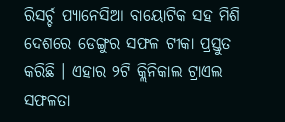ରିସର୍ଚ୍ଚ ପ୍ୟାନେସିଆ ବାୟୋଟିକ ସହ ମିଶି ଦେଶରେ ଡେଙ୍ଗୁର ସଫଳ ଟୀକା ପ୍ରସ୍ତୁତ କରିଛି । ଏହାର ୨ଟି କ୍ଲିନିକାଲ ଟ୍ରାଏଲ ସଫଳତା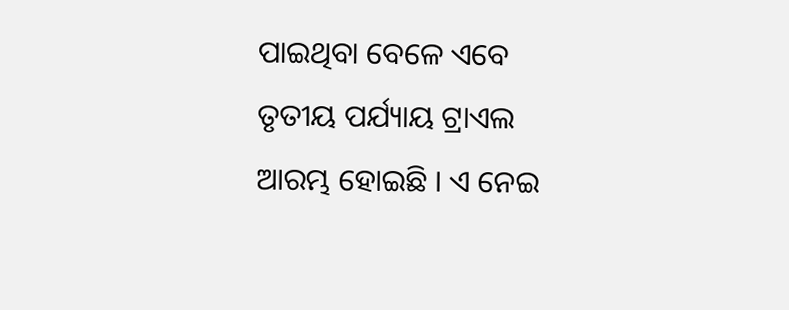ପାଇଥିବା ବେଳେ ଏବେ ତୃତୀୟ ପର୍ଯ୍ୟାୟ ଟ୍ରାଏଲ ଆରମ୍ଭ ହୋଇଛି । ଏ ନେଇ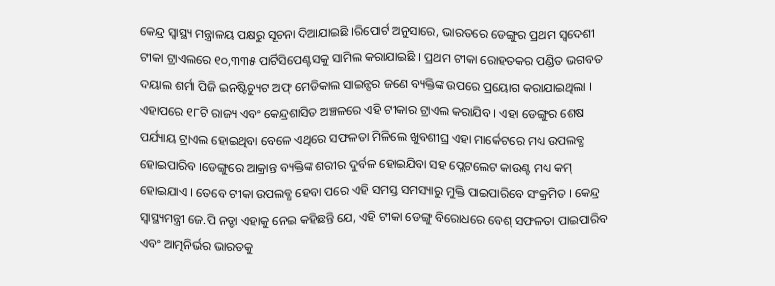କେନ୍ଦ୍ର ସ୍ୱାସ୍ଥ୍ୟ ମନ୍ତ୍ରାଳୟ ପକ୍ଷରୁ ସୂଚନା ଦିଆଯାଇଛି ।ରିପୋର୍ଟ ଅନୁସାରେ, ଭାରତରେ ଡେଙ୍ଗୁର ପ୍ରଥମ ସ୍ୱଦେଶୀ ଟୀକା ଟ୍ରାଏଲରେ ୧୦,୩୩୫ ପାର୍ଟିସିପେଣ୍ଟସକୁ ସାମିଲ କରାଯାଇଛି । ପ୍ରଥମ ଟୀକା ରୋହତକର ପଣ୍ଡିତ ଭଗବତ ଦୟାଲ ଶର୍ମା ପିଜି ଇନଷ୍ଟିଚ୍ୟୁଟ ଅଫ୍ ମେଡିକାଲ ସାଇନ୍ସର ଜଣେ ବ୍ୟକ୍ତିଙ୍କ ଉପରେ ପ୍ରୟୋଗ କରାଯାଇଥିଲା । ଏହାପରେ ୧୮ଟି ରାଜ୍ୟ ଏବଂ କେନ୍ଦ୍ରଶାସିତ ଅଞ୍ଚଳରେ ଏହି ଟୀକାର ଟ୍ରାଏଲ କରାଯିବ । ଏହା ଡେଙ୍ଗୁର ଶେଷ ପର୍ଯ୍ୟାୟ ଟ୍ରାଏଲ ହୋଇଥିବା ବେଳେ ଏଥିରେ ସଫଳତା ମିଳିଲେ ଖୁବଶୀଘ୍ର ଏହା ମାର୍କେଟରେ ମଧ୍ୟ ଉପଲବ୍ଧ ହୋଇପାରିବ ।ଡେଙ୍ଗୁରେ ଆକ୍ରାନ୍ତ ବ୍ୟକ୍ତିଙ୍କ ଶରୀର ଦୁର୍ବଳ ହୋଇଯିବା ସହ ପ୍ଲେଟଲେଟ କାଉଣ୍ଟ ମଧ୍ୟ କମ୍ ହୋଇଯାଏ । ତେବେ ଟୀକା ଉପଲବ୍ଧ ହେବା ପରେ ଏହି ସମସ୍ତ ସମସ୍ୟାରୁ ମୁକ୍ତି ପାଇପାରିବେ ସଂକ୍ରମିତ । କେନ୍ଦ୍ର ସ୍ୱାସ୍ଥ୍ୟମନ୍ତ୍ରୀ ଜେ.ପି ନଡ୍ଡା ଏହାକୁ ନେଇ କହିଛନ୍ତି ଯେ, ଏହି ଟୀକା ଡେଙ୍ଗୁ ବିରୋଧରେ ବେଶ୍ ସଫଳତା ପାଇପାରିବ ଏବଂ ଆତ୍ମନିର୍ଭର ଭାରତକୁ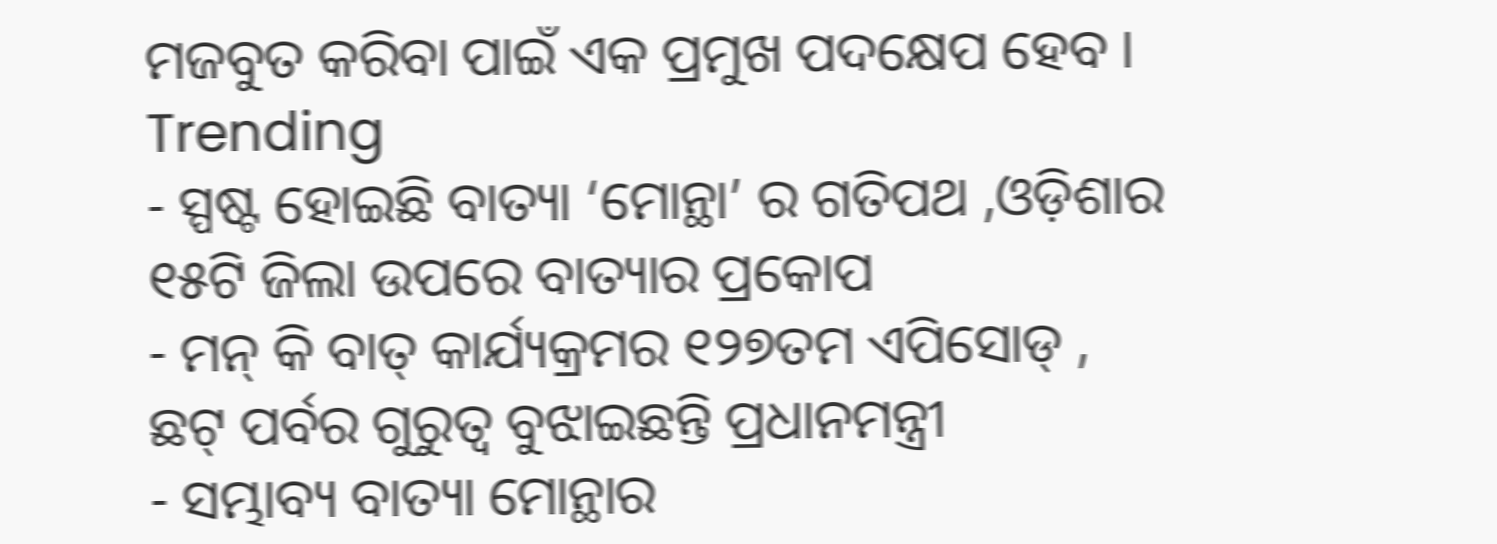ମଜବୁତ କରିବା ପାଇଁ ଏକ ପ୍ରମୁଖ ପଦକ୍ଷେପ ହେବ ।
Trending
- ସ୍ପଷ୍ଟ ହୋଇଛି ବାତ୍ୟା ‘ମୋନ୍ଥା’ ର ଗତିପଥ ,ଓଡ଼ିଶାର ୧୫ଟି ଜିଲା ଉପରେ ବାତ୍ୟାର ପ୍ରକୋପ
- ମନ୍ କି ବାତ୍ କାର୍ଯ୍ୟକ୍ରମର ୧୨୭ତମ ଏପିସୋଡ୍ , ଛଟ୍ ପର୍ବର ଗୁରୁତ୍ୱ ବୁଝାଇଛନ୍ତି ପ୍ରଧାନମନ୍ତ୍ରୀ
- ସମ୍ଭାବ୍ୟ ବାତ୍ୟା ମୋନ୍ଥାର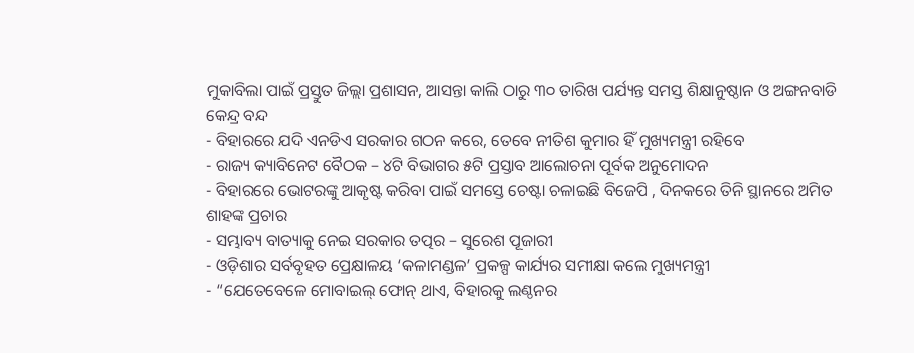ମୁକାବିଲା ପାଇଁ ପ୍ରସ୍ତୁତ ଜିଲ୍ଲା ପ୍ରଶାସନ, ଆସନ୍ତା କାଲି ଠାରୁ ୩୦ ତାରିଖ ପର୍ଯ୍ୟନ୍ତ ସମସ୍ତ ଶିକ୍ଷାନୁଷ୍ଠାନ ଓ ଅଙ୍ଗନବାଡି କେନ୍ଦ୍ର ବନ୍ଦ
- ବିହାରରେ ଯଦି ଏନଡିଏ ସରକାର ଗଠନ କରେ, ତେବେ ନୀତିଶ କୁମାର ହିଁ ମୁଖ୍ୟମନ୍ତ୍ରୀ ରହିବେ
- ରାଜ୍ୟ କ୍ୟାବିନେଟ ବୈଠକ – ୪ଟି ବିଭାଗର ୫ଟି ପ୍ରସ୍ତାବ ଆଲୋଚନା ପୂର୍ବକ ଅନୁମୋଦନ
- ବିହାରରେ ଭୋଟରଙ୍କୁ ଆକୃଷ୍ଟ କରିବା ପାଇଁ ସମସ୍ତେ ଚେଷ୍ଟା ଚଳାଇଛି ବିଜେପି , ଦିନକରେ ତିନି ସ୍ଥାନରେ ଅମିତ ଶାହଙ୍କ ପ୍ରଚାର
- ସମ୍ଭାବ୍ୟ ବାତ୍ୟାକୁ ନେଇ ସରକାର ତତ୍ପର – ସୁରେଶ ପୂଜାରୀ
- ଓଡ଼ିଶାର ସର୍ବବୃହତ ପ୍ରେକ୍ଷାଳୟ ‘କଳାମଣ୍ଡଳ’ ପ୍ରକଳ୍ପ କାର୍ଯ୍ୟର ସମୀକ୍ଷା କଲେ ମୁଖ୍ୟମନ୍ତ୍ରୀ
- “ଯେତେବେଳେ ମୋବାଇଲ୍ ଫୋନ୍ ଥାଏ, ବିହାରକୁ ଲଣ୍ଠନର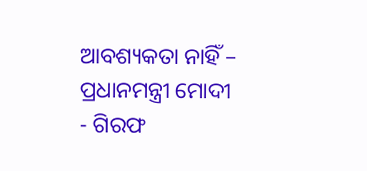ଆବଶ୍ୟକତା ନାହିଁ – ପ୍ରଧାନମନ୍ତ୍ରୀ ମୋଦୀ
- ଗିରଫ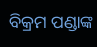ବିକ୍ରମ ପଣ୍ଡାଙ୍କ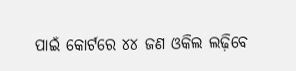ପାଇଁ କୋର୍ଟରେ ୪୪ ଜଣ ଓକିଲ ଲଢ଼ିବେ